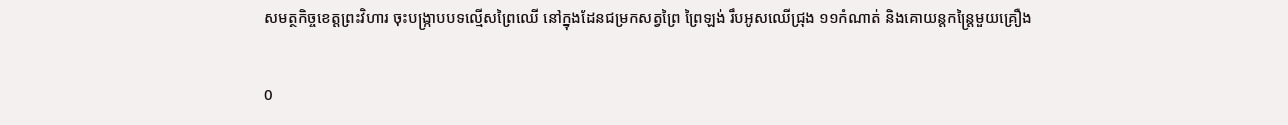សមត្ថកិច្ចខេត្តព្រះវិហារ ចុះបង្ក្រាបបទល្មើសព្រៃឈើ នៅក្នុងដែនជម្រកសត្វព្រៃ ព្រៃឡង់ រឹបអូសឈើជ្រុង ១១កំណាត់ និងគោយន្តកន្ត្រៃមួយគ្រឿង

0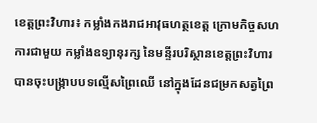ខេត្តព្រះវិហារ៖ កម្លាំងកងរាជអាវុធហត្ថខេត្ត ក្រោមកិច្ចសហការជាមួយ កម្លាំងឧទ្យានុរក្ស នៃមន្ទីរបរិស្ថានខេត្តព្រះវិហារ បានចុះបង្ក្រាបបទល្មើសព្រៃឈើ នៅក្នុងដែនជម្រកសត្វព្រៃ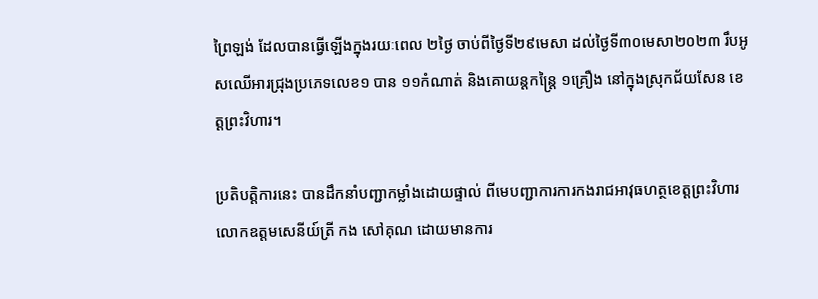ព្រៃឡង់ ដែលបានធ្វើឡើងក្នុងរយៈពេល ២ថ្ងៃ ចាប់ពីថ្ងៃទី២៩មេសា ដល់ថ្ងៃទី៣០មេសា២០២៣ រឹបអូសឈើអារជ្រុងប្រភេទលេខ១ បាន ១១កំណាត់ និងគោយន្តកន្ត្រៃ ១គ្រឿង នៅក្នុងស្រុកជ័យសែន ខេត្តព្រះវិហារ។

ប្រតិបត្តិការនេះ បានដឹកនាំបញ្ជាកម្លាំងដោយផ្ទាល់ ពីមេបញ្ជាការការកងរាជអាវុធហត្ថខេត្តព្រះវិហារ លោកឧត្តមសេនីយ៍ត្រី កង សៅគុណ ដោយមានការ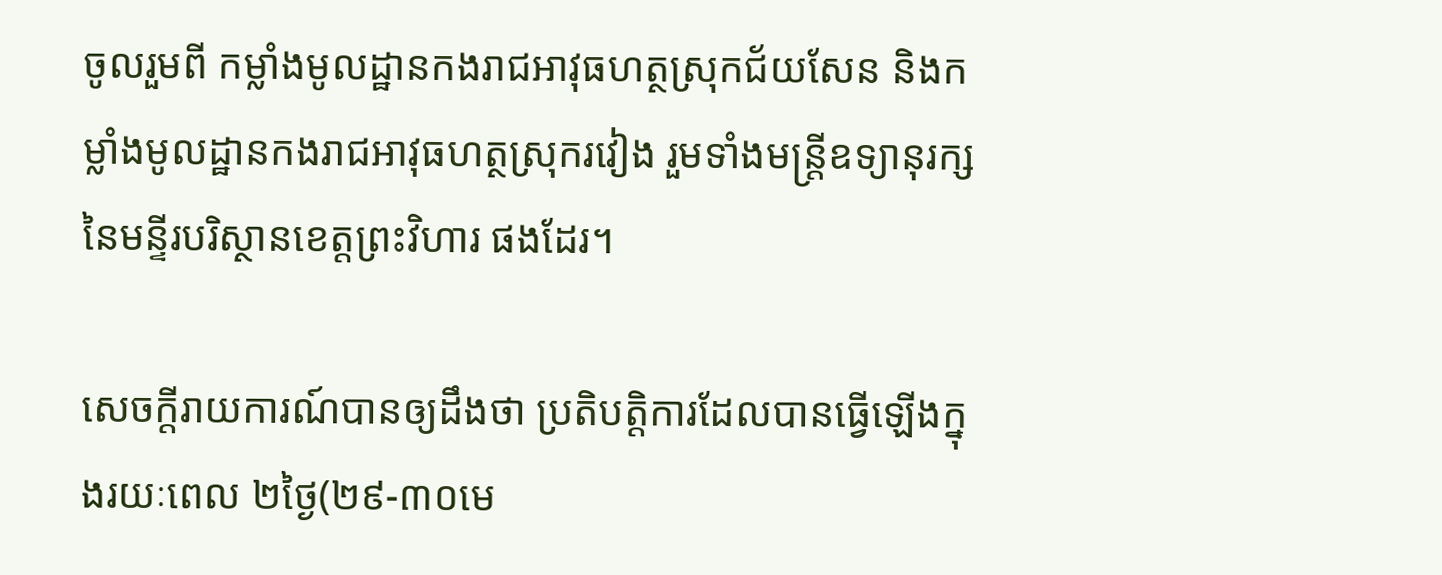ចូលរួមពី កម្លាំងមូលដ្ឋានកងរាជអាវុធហត្ថស្រុកជ័យសែន និងកម្លាំងមូលដ្ឋានកងរាជអាវុធហត្ថស្រុករវៀង រួមទាំងមន្ត្រីឧទ្យានុរក្ស នៃមន្ទីរបរិស្ថានខេត្តព្រះវិហារ ផងដែរ។

សេចក្តីរាយការណ៍បានឲ្យដឹងថា ប្រតិបត្តិការដែលបានធ្វើឡើងក្នុងរយៈពេល ២ថ្ងៃ(២៩-៣០មេ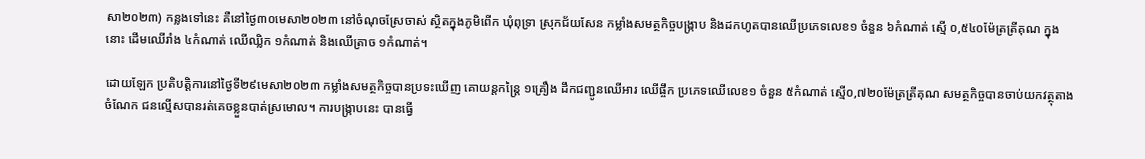សា២០២៣) កន្លងទៅនេះ គឺនៅថ្ងៃ៣០មេសា២០២៣ នៅចំណុចស្រែចាស់ ស្ថិតក្នុងភូមិពើក ឃុំពុទ្រា ស្រុកជ័យសែន កម្លាំងសមត្ថកិច្ចបង្ក្រាប និងដកហូតបានឈើប្រភេទលេខ១ ចំនួន ៦កំណាត់ ស្មើ ០,៥៤០ម៉ែត្រត្រីគុណ ក្នុងនោះ ដើមឈើរាំង ៤កំណាត់ ឈើឈ្លិក ១កំណាត់ និងឈើត្រាច ១កំណាត់។

ដោយឡែក ប្រតិបត្តិការនៅថ្ងៃទី២៩មេសា២០២៣ កម្លាំងសមត្ថកិច្ចបានប្រទះឃើញ គោយន្តកន្ត្រៃ ១គ្រឿង ដឹកជញ្ជូនឈើអារ ឈើផ្ចឹក ប្រភេទឈើលេខ១ ចំនួន ៥កំណាត់ ស្មើ០,៧២០ម៉ែត្រត្រីគុណ សមត្ថកិច្ចបានចាប់យកវត្ថុតាង ចំណែក ជនល្មើសបានរត់គេចខ្លួនបាត់ស្រមោល។ ការបង្ក្រាបនេះ បានធ្វើ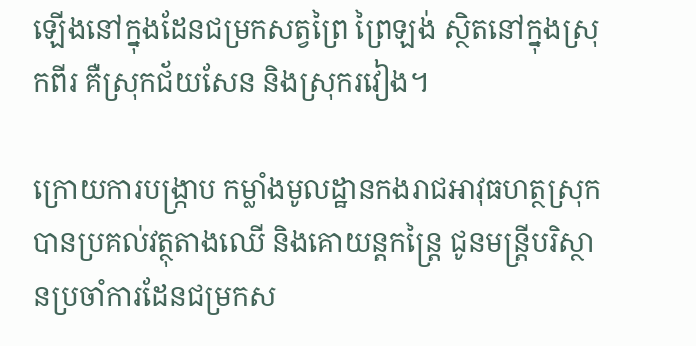ឡើងនៅក្នុងដែនជម្រកសត្វព្រៃ ព្រៃឡង់ ស្ថិតនៅក្នុងស្រុកពីរ គឺស្រុកជ័យសែន និងស្រុករវៀង។

ក្រោយការបង្ក្រាប កម្លាំងមូលដ្ឋានកងរាជអាវុធហត្ថស្រុក បានប្រគល់វត្ថុតាងឈើ និងគោយន្តកន្ត្រៃ ជូនមន្រ្តីបរិស្ថានប្រចាំការដែនជម្រកស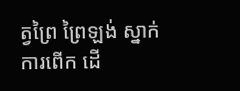ត្វព្រៃ ព្រៃឡង់ ស្នាក់ការពើក ដើ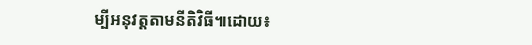ម្បីអនុវត្តតាមនីតិវិធី៕ដោយ៖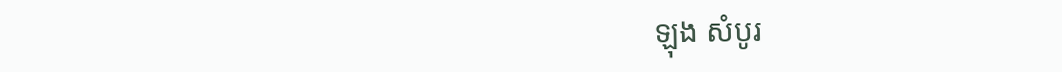ឡុង សំបូរ